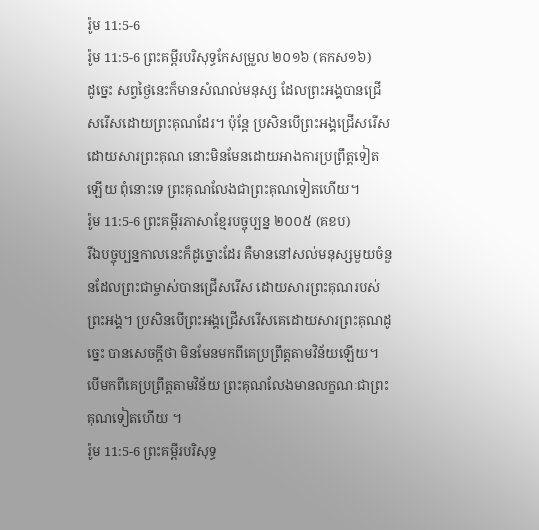រ៉ូម 11:5-6
រ៉ូម 11:5-6 ព្រះគម្ពីរបរិសុទ្ធកែសម្រួល ២០១៦ (គកស១៦)
ដូច្នេះ សព្វថ្ងៃនេះក៏មានសំណល់មនុស្ស ដែលព្រះអង្គបានជ្រើសរើសដោយព្រះគុណដែរ។ ប៉ុន្តែ ប្រសិនបើព្រះអង្គជ្រើសរើសដោយសារព្រះគុណ នោះមិនមែនដោយអាងការប្រព្រឹត្តទៀតឡើយ ពុំនោះទេ ព្រះគុណលែងជាព្រះគុណទៀតហើយ។
រ៉ូម 11:5-6 ព្រះគម្ពីរភាសាខ្មែរបច្ចុប្បន្ន ២០០៥ (គខប)
រីឯបច្ចុប្បន្នកាលនេះក៏ដូច្នោះដែរ គឺមាននៅសល់មនុស្សមួយចំនួនដែលព្រះជាម្ចាស់បានជ្រើសរើស ដោយសារព្រះគុណរបស់ព្រះអង្គ។ ប្រសិនបើព្រះអង្គជ្រើសរើសគេដោយសារព្រះគុណដូច្នេះ បានសេចក្ដីថា មិនមែនមកពីគេប្រព្រឹត្តតាមវិន័យឡើយ។ បើមកពីគេប្រព្រឹត្តតាមវិន័យ ព្រះគុណលែងមានលក្ខណៈជាព្រះគុណទៀតហើយ ។
រ៉ូម 11:5-6 ព្រះគម្ពីរបរិសុទ្ធ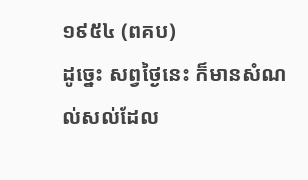១៩៥៤ (ពគប)
ដូច្នេះ សព្វថ្ងៃនេះ ក៏មានសំណល់សល់ដែល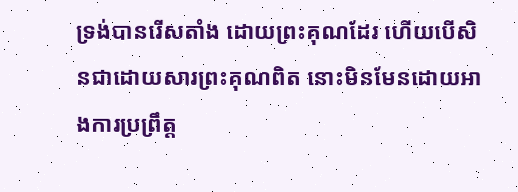ទ្រង់បានរើសតាំង ដោយព្រះគុណដែរ ហើយបើសិនជាដោយសារព្រះគុណពិត នោះមិនមែនដោយអាងការប្រព្រឹត្ត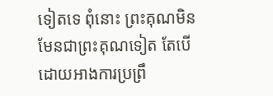ទៀតទេ ពុំនោះ ព្រះគុណមិនមែនជាព្រះគុណទៀត តែបើដោយអាងការប្រព្រឹ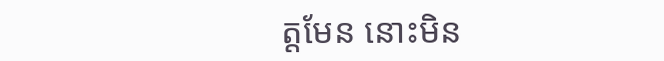ត្តមែន នោះមិន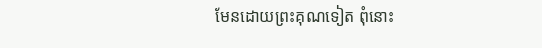មែនដោយព្រះគុណទៀត ពុំនោះ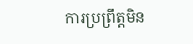ការប្រព្រឹត្តមិន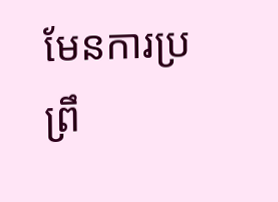មែនការប្រព្រឹ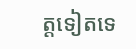ត្តទៀតទេ